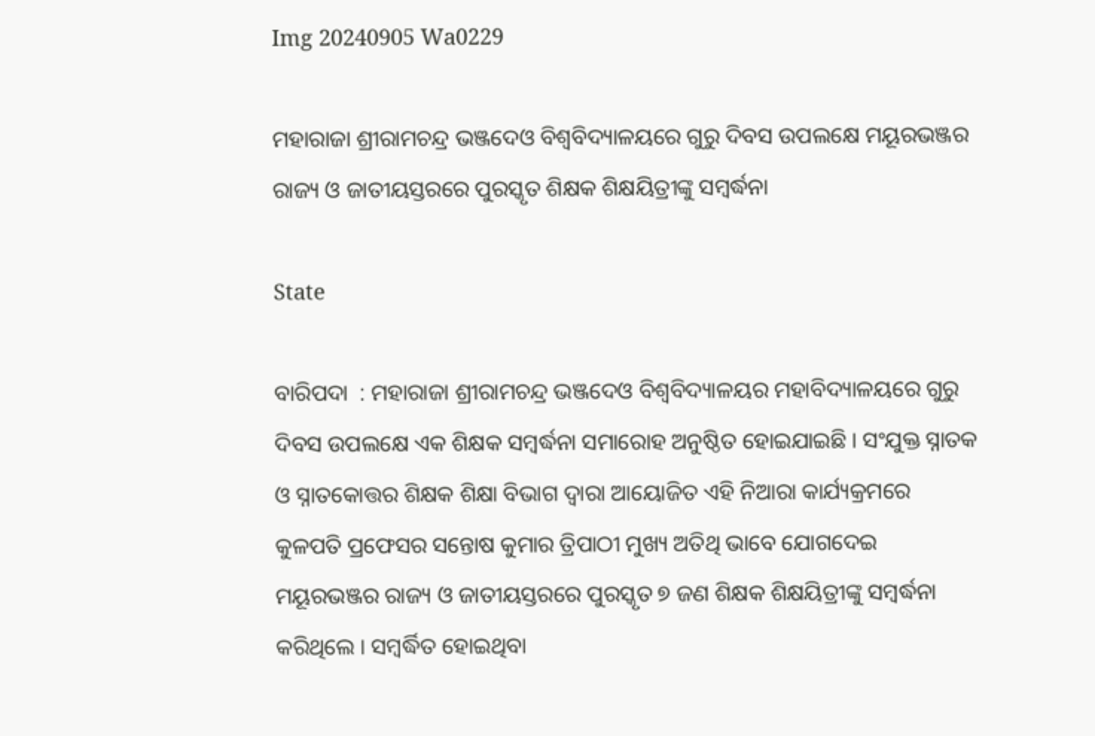Img 20240905 Wa0229

ମହାରାଜା ଶ୍ରୀରାମଚନ୍ଦ୍ର ଭଞ୍ଜଦେଓ ବିଶ୍ୱବିଦ୍ୟାଳୟରେ ଗୁରୁ ଦିବସ ଉପଲକ୍ଷେ ମୟୂରଭଞ୍ଜର ରାଜ୍ୟ ଓ ଜାତୀୟସ୍ତରରେ ପୁରସ୍କୃତ ଶିକ୍ଷକ ଶିକ୍ଷୟିତ୍ରୀଙ୍କୁ ସମ୍ବର୍ଦ୍ଧନା

State

ବାରିପଦା  : ମହାରାଜା ଶ୍ରୀରାମଚନ୍ଦ୍ର ଭଞ୍ଜଦେଓ ବିଶ୍ୱବିଦ୍ୟାଳୟର ମହାବିଦ୍ୟାଳୟରେ ଗୁରୁ ଦିବସ ଉପଲକ୍ଷେ ଏକ ଶିକ୍ଷକ ସମ୍ବର୍ଦ୍ଧନା ସମାରୋହ ଅନୁଷ୍ଠିତ ହୋଇଯାଇଛି । ସଂଯୁକ୍ତ ସ୍ନାତକ ଓ ସ୍ନାତକୋତ୍ତର ଶିକ୍ଷକ ଶିକ୍ଷା ବିଭାଗ ଦ୍ୱାରା ଆୟୋଜିତ ଏହି ନିଆରା କାର୍ଯ୍ୟକ୍ରମରେ କୁଳପତି ପ୍ରଫେସର ସନ୍ତୋଷ କୁମାର ତ୍ରିପାଠୀ ମୁଖ୍ୟ ଅତିଥି ଭାବେ ଯୋଗଦେଇ ମୟୂରଭଞ୍ଜର ରାଜ୍ୟ ଓ ଜାତୀୟସ୍ତରରେ ପୁରସ୍କୃତ ୭ ଜଣ ଶିକ୍ଷକ ଶିକ୍ଷୟିତ୍ରୀଙ୍କୁ ସମ୍ବର୍ଦ୍ଧନା କରିଥିଲେ । ସମ୍ବର୍ଦ୍ଧିତ ହୋଇଥିବା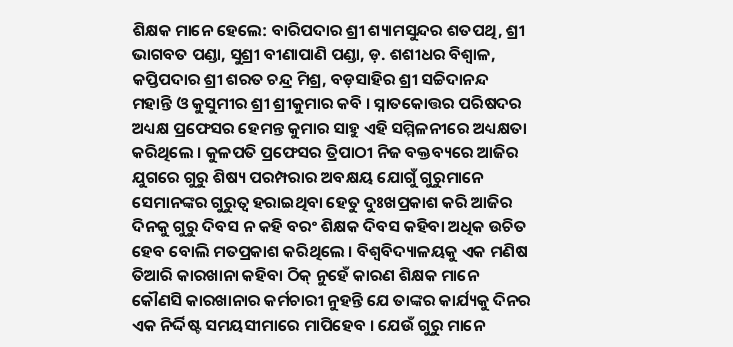ଶିକ୍ଷକ ମାନେ ହେଲେ: ବାରିପଦାର ଶ୍ରୀ ଶ୍ୟାମସୁନ୍ଦର ଶତପଥି, ଶ୍ରୀ ଭାଗବତ ପଣ୍ଡା, ସୁଶ୍ରୀ ବୀଣାପାଣି ପଣ୍ଡା, ଡ଼. ଶଶୀଧର ବିଶ୍ୱାଳ, କପ୍ତିପଦାର ଶ୍ରୀ ଶରତ ଚନ୍ଦ୍ର ମିଶ୍ର, ବଡ଼ସାହିର ଶ୍ରୀ ସଚ୍ଚିଦାନନ୍ଦ ମହାନ୍ତି ଓ କୁସୁମୀର ଶ୍ରୀ ଶ୍ରୀକୁମାର କବି । ସ୍ନାତକୋତ୍ତର ପରିଷଦର ଅଧ୍ୟକ୍ଷ ପ୍ରଫେସର ହେମନ୍ତ କୁମାର ସାହୁ ଏହି ସମ୍ମିଳନୀରେ ଅଧ୍ୟକ୍ଷତା କରିଥିଲେ । କୁଳପତି ପ୍ରଫେସର ତ୍ରିପାଠୀ ନିଜ ବକ୍ତବ୍ୟରେ ଆଜିର ଯୁଗରେ ଗୁରୁ ଶିଷ୍ୟ ପରମ୍ପରାର ଅବକ୍ଷୟ ଯୋଗୁଁ ଗୁରୁମାନେ ସେମାନଙ୍କର ଗୁରୁତ୍ୱ ହରାଇଥିବା ହେତୁ ଦୁଃଖପ୍ରକାଶ କରି ଆଜିର ଦିନକୁ ଗୁରୁ ଦିବସ ନ କହି ବରଂ ଶିକ୍ଷକ ଦିବସ କହିବା ଅଧିକ ଉଚିତ ହେବ ବୋଲି ମତପ୍ରକାଶ କରିଥିଲେ । ବିଶ୍ୱବିଦ୍ୟାଳୟକୁ ଏକ ମଣିଷ ତିଆରି କାରଖାନା କହିବା ଠିକ୍‌ ନୁହେଁ କାରଣ ଶିକ୍ଷକ ମାନେ କୌଣସି କାରଖାନାର କର୍ମଚାରୀ ନୁହନ୍ତି ଯେ ତାଙ୍କର କାର୍ଯ୍ୟକୁ ଦିନର ଏକ ନିର୍ଦ୍ଦିଷ୍ଟ ସମୟସୀମାରେ ମାପିହେବ । ଯେଉଁ ଗୁରୁ ମାନେ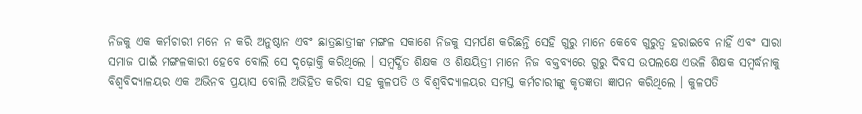ନିଜକୁ ଏକ କର୍ମଚାରୀ ମନେ ନ କରି ଅନୁଷ୍ଠାନ ଏବଂ ଛାତ୍ରଛାତ୍ରୀଙ୍କ ମଙ୍ଗଳ ସକାଶେ ନିଜକୁ ସମର୍ପଣ କରିଛନ୍ତି ସେହି ଗୁରୁ ମାନେ କେବେ ଗୁରୁତ୍ୱ ହରାଇବେ ନାହିଁ ଏବଂ ସାରା ସମାଜ ପାଇଁ ମଙ୍ଗଳକାରୀ ହେବେ ବୋଲି ସେ ଦୃଢ଼ୋକ୍ତି କରିଥିଲେ । ସମ୍ବର୍ଦ୍ଧିତ ଶିକ୍ଷକ ଓ ଶିକ୍ଷୟିତ୍ରୀ ମାନେ ନିଜ ବକ୍ତବ୍ୟରେ ଗୁରୁ ଦିବସ ଉପଲକ୍ଷେ ଏଭଳି ଶିକ୍ଷକ ସମ୍ବର୍ଦ୍ଧନାକୁ ବିଶ୍ୱବିଦ୍ୟାଳୟର ଏକ ଅଭିନବ ପ୍ରୟାସ ବୋଲି ଅଭିହିତ କରିବା ସହ କୁଳପତି ଓ ବିଶ୍ୱବିଦ୍ୟାଳୟର ସମସ୍ତ କର୍ମଚାରୀଙ୍କୁ କୃତଜ୍ଞତା ଜ୍ଞାପନ କରିଥିଲେ । କୁଳପତି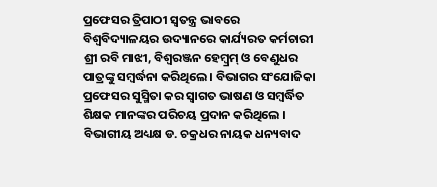ପ୍ରଫେସର ତ୍ରିପାଠୀ ସ୍ୱତନ୍ତ୍ର ଭାବରେ ବିଶ୍ୱବିଦ୍ୟାଳୟର ଉଦ୍ୟାନରେ କାର୍ଯ୍ୟରତ କର୍ମଚାରୀ ଶ୍ରୀ ରବି ମାଝୀ, ବିଶ୍ୱରଞ୍ଜନ ହେମ୍ବ୍ରମ୍‌ ଓ ବେଣୁଧର ପାତ୍ରଙ୍କୁ ସମ୍ବର୍ଦ୍ଧନା କରିଥିଲେ । ବିଭାଗର ସଂଯୋଜିକା ପ୍ରଫେସର ସୁସ୍ମିତା କର ସ୍ୱାଗତ ଭାଷଣ ଓ ସମ୍ବର୍ଦ୍ଧିତ ଶିକ୍ଷକ ମାନଙ୍କର ପରିଚୟ ପ୍ରଦାନ କରିଥିଲେ । ବିଭାଗୀୟ ଅଧ୍ୟକ୍ଷ ଡ. ଚକ୍ରଧର ନାୟକ ଧନ୍ୟବାଦ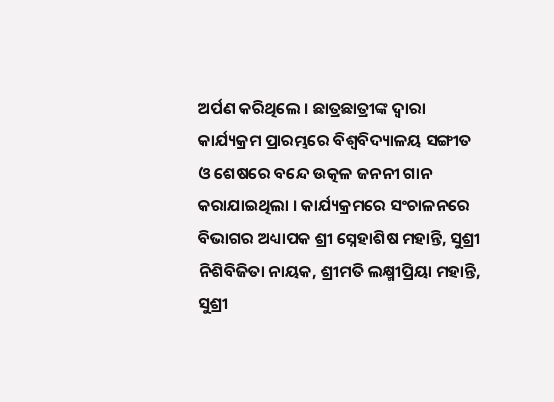ଅର୍ପଣ କରିଥିଲେ । ଛାତ୍ରଛାତ୍ରୀଙ୍କ ଦ୍ୱାରା କାର୍ଯ୍ୟକ୍ରମ ପ୍ରାରମ୍ଭରେ ବିଶ୍ୱବିଦ୍ୟାଳୟ ସଙ୍ଗୀତ ଓ ଶେଷରେ ବନ୍ଦେ ଉତ୍କଳ ଜନନୀ ଗାନ କରାଯାଇଥିଲା । କାର୍ଯ୍ୟକ୍ରମରେ ସଂଚାଳନରେ ବିଭାଗର ଅଧ୍ୟାପକ ଶ୍ରୀ ସ୍ନେହାଶିଷ ମହାନ୍ତି, ସୁଶ୍ରୀ ନିଶିବିଜିତା ନାୟକ, ଶ୍ରୀମତି ଲକ୍ଷ୍ମୀପ୍ରିୟା ମହାନ୍ତି, ସୁଶ୍ରୀ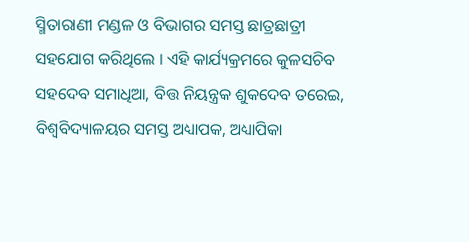ସ୍ମିତାରାଣୀ ମଣ୍ଡଳ ଓ ବିଭାଗର ସମସ୍ତ ଛାତ୍ରଛାତ୍ରୀ ସହଯୋଗ କରିଥିଲେ । ଏହି କାର୍ଯ୍ୟକ୍ରମରେ କୁଳସଚିବ ସହଦେବ ସମାଧିଆ, ବିତ୍ତ ନିୟନ୍ତ୍ରକ ଶୁକଦେବ ତରେଇ, ବିଶ୍ୱବିଦ୍ୟାଳୟର ସମସ୍ତ ଅଧ୍ୟାପକ, ଅଧ୍ୟାପିକା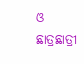ଓ ଛାତ୍ରଛାତ୍ରୀ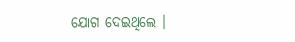ଯୋଗ ଦେଇଥିଲେ ।